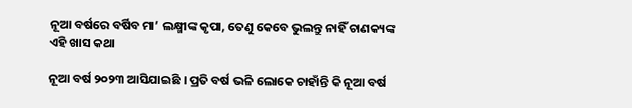ନୂଆ ବର୍ଷରେ ବର୍ଷିବ ମା’ ଲକ୍ଷ୍ମୀଙ୍କ କୃପା, ତେଣୁ କେବେ ଭୁଲନ୍ତୁ ନାହିଁ ଚାଣକ୍ୟଙ୍କ ଏହି ଖାସ କଥା

ନୂଆ ବର୍ଷ ୨୦୨୩ ଆସିଯାଇଛି । ପ୍ରତି ବର୍ଷ ଭଳି ଲୋକେ ଚାହାଁନ୍ତି କି ନୂଆ ବର୍ଷ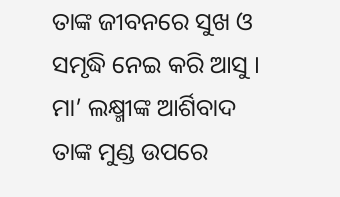ତାଙ୍କ ଜୀବନରେ ସୁଖ ଓ ସମୃଦ୍ଧି ନେଇ କରି ଆସୁ । ମା’ ଲକ୍ଷ୍ମୀଙ୍କ ଆର୍ଶିବାଦ ତାଙ୍କ ମୁଣ୍ଡ ଉପରେ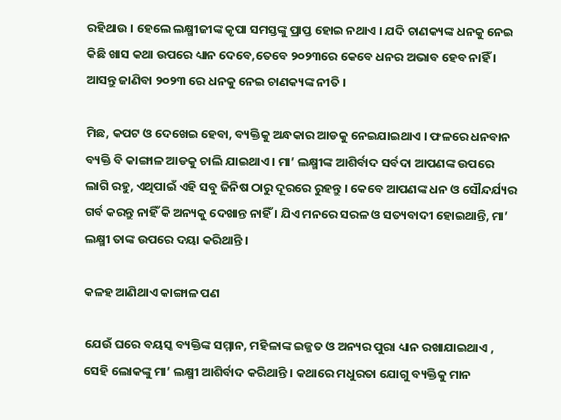ରହିଥାଉ । ହେଲେ ଲକ୍ଷ୍ମୀଜୀଙ୍କ କୃପା ସମସ୍ତଙ୍କୁ ପ୍ରାପ୍ତ ହୋଇ ନଥାଏ । ଯଦି ଚାଣକ୍ୟଙ୍କ ଧନକୁ ନେଇ କିଛି ଖାସ କଥା ଉପରେ ଧ୍ୟାନ ଦେବେ,ତେବେ ୨୦୨୩ରେ କେବେ ଧନର ଅଭାବ ହେବ ନାହିଁ । ଆସନ୍ତୁ ଜାଣିବା ୨୦୨୩ ରେ ଧନକୁ ନେଇ ଚାଣକ୍ୟଙ୍କ ନୀତି ।

ମିଛ, କପଟ ଓ ଦେଖେଇ ହେବା, ବ୍ୟକ୍ତିକୁ ଅନ୍ଧକାର ଆଡକୁ ନେଇଯାଇଥାଏ । ଫଳରେ ଧନବାନ ବ୍ୟକ୍ତି ବି କାଙ୍ଗାଳ ଆଡକୁ ଚାଲି ଯାଇଥାଏ । ମା’ ଲକ୍ଷ୍ମୀଙ୍କ ଆଶିର୍ବାଦ ସର୍ବଦା ଆପଣଙ୍କ ଉପରେ ଲାଗି ରହୁ, ଏଥିପାଇଁ ଏହି ସବୁ ଜିନିଷ ଠାରୁ ଦୂରରେ ରୁହନ୍ତୁ । କେବେ ଆପଣଙ୍କ ଧନ ଓ ସୌନ୍ଦର୍ଯ୍ୟର ଗର୍ବ କରନ୍ତୁ ନାହିଁ କି ଅନ୍ୟକୁ ଦେଖାନ୍ତ ନାହିଁ । ଯିଏ ମନରେ ସରଳ ଓ ସତ୍ୟବାଦୀ ହୋଇଥାନ୍ତି, ମା’ ଲକ୍ଷ୍ମୀ ତାଙ୍କ ଉପରେ ଦୟା କରିଥାନ୍ତି ।

କଳହ ଆଣିଥାଏ କାଙ୍ଗାଳ ପଣ

ଯେଉଁ ଘରେ ବୟସ୍କ ବ୍ୟକ୍ତିଙ୍କ ସମ୍ମାନ, ମହିଳାଙ୍କ ଇଜ୍ଜତ ଓ ଅନ୍ୟର ପୁରା ଧ୍ୟାନ ରଖାଯାଇଥାଏ , ସେହି ଲୋକଙ୍କୁ ମା’ ଲକ୍ଷ୍ମୀ ଆଶିର୍ବାଦ କରିଥାନ୍ତି । କଥାରେ ମଧୁରତା ଯୋଗୁ ବ୍ୟକ୍ତିକୁ ମାନ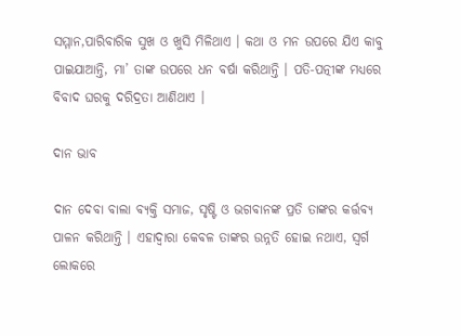ସମ୍ମାନ,ପାରିବାରିକ ସୁଖ ଓ ଖୁସି ମିଳିଥାଏ । କଥା ଓ ମନ ଉପରେ ଯିଏ କାବୁ ପାଇଯାଆନ୍ତି, ମା’ ତାଙ୍କ ଉପରେ ଧନ ବର୍ଷା କରିଥାନ୍ତି । ପତି-ପତ୍ନୀଙ୍କ ମଧ୍ୟରେ ବିବାଦ ଘରକୁ ଦରିଦ୍ରତା ଆଣିଥାଏ ।

ଦାନ ଭାବ

ଦାନ ଦେବା ବାଲା ବ୍ୟକ୍ତି ସମାଜ, ସୃଷ୍ଟି ଓ ଭଗବାନଙ୍କ ପ୍ରତି ତାଙ୍କର କର୍ତ୍ତବ୍ୟ ପାଳନ କରିଥାନ୍ତି । ଏହାଦ୍ୱାରା କେବଳ ତାଙ୍କର ଉନ୍ନତି ହୋଇ ନଥାଏ, ସ୍ୱର୍ଗ ଲୋକରେ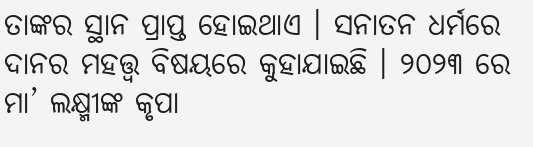ତାଙ୍କର ସ୍ଥାନ ପ୍ରାପ୍ତ ହୋଇଥାଏ । ସନାତନ ଧର୍ମରେ ଦାନର ମହତ୍ତ୍ୱ ବିଷୟରେ କୁହାଯାଇଛି । ୨୦୨୩ ରେ ମା’ ଲକ୍ଷ୍ମୀଙ୍କ କୃପା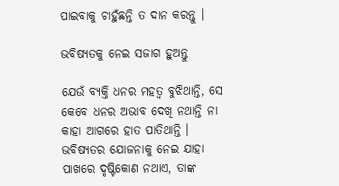ପାଇବାକୁ ଚାହୁଁଛନ୍ତି ତ ଦାନ କରନ୍ତୁ ।

ଭବିଷ୍ୟତକୁ ନେଇ ସଜାଗ ହୁଅନ୍ତୁ

ଯେଉଁ ବ୍ୟକ୍ତି ଧନର ମହତ୍ୱ ବୁଝିଥାନ୍ତି, ସେ କେବେ ଧନର ଅଭାବ ଦେଖି ନଥାନ୍ତି ନା କାହା ଆଗରେ ହାତ ପାତିଥାନ୍ତି । ଭବିଷ୍ୟତର ଯୋଜନାକୁ ନେଇ ଯାହା ପାଖରେ ଦୃଷ୍ଟିକୋଣ ନଥାଏ, ତାଙ୍କ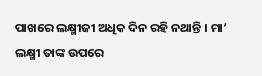ପାଖରେ ଲକ୍ଷ୍ମୀଜୀ ଅଧିକ ଦିନ ରହି ନଥାନ୍ତି । ମା’ ଲକ୍ଷ୍ମୀ ତାଙ୍କ ଉପରେ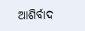ଆଶିର୍ବାଦ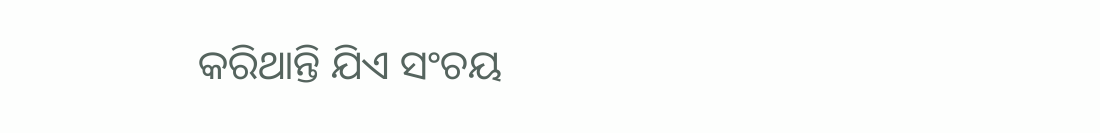କରିଥାନ୍ତି ଯିଏ ସଂଚୟ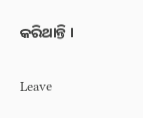କରିଥାନ୍ତି ।

Leave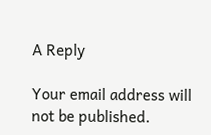A Reply

Your email address will not be published.